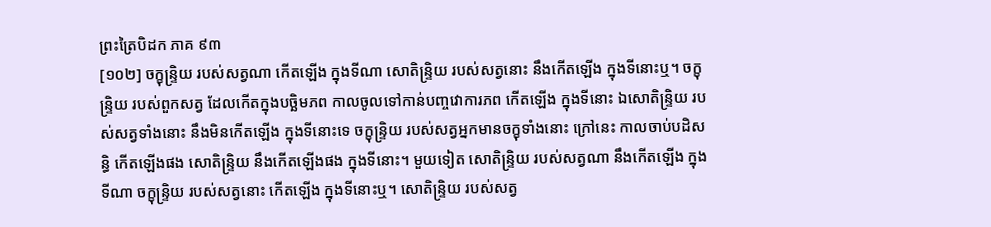ព្រះត្រៃបិដក ភាគ ៩៣
[១០២] ចក្ខុន្ទ្រិយ របស់សត្វណា កើតឡើង ក្នុងទីណា សោតិន្ទ្រិយ របស់សត្វនោះ នឹងកើតឡើង ក្នុងទីនោះឬ។ ចក្ខុន្ទ្រិយ របស់ពួកសត្វ ដែលកើតក្នុងបច្ឆិមភព កាលចូលទៅកាន់បញ្ចវោការភព កើតឡើង ក្នុងទីនោះ ឯសោតិន្ទ្រិយ របស់សត្វទាំងនោះ នឹងមិនកើតឡើង ក្នុងទីនោះទេ ចក្ខុន្ទ្រិយ របស់សត្វអ្នកមានចក្ខុទាំងនោះ ក្រៅនេះ កាលចាប់បដិសន្ធិ កើតឡើងផង សោតិន្ទ្រិយ នឹងកើតឡើងផង ក្នុងទីនោះ។ មួយទៀត សោតិន្ទ្រិយ របស់សត្វណា នឹងកើតឡើង ក្នុងទីណា ចក្ខុន្ទ្រិយ របស់សត្វនោះ កើតឡើង ក្នុងទីនោះឬ។ សោតិន្ទ្រិយ របស់សត្វ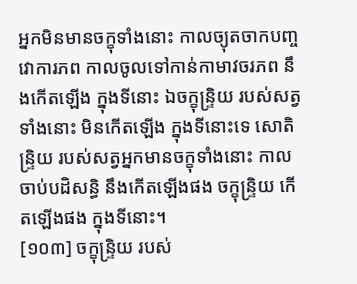អ្នកមិនមានចក្ខុទាំងនោះ កាលច្យុតចាកបញ្ចវោការភព កាលចូលទៅកាន់កាមាវចរភព នឹងកើតឡើង ក្នុងទីនោះ ឯចក្ខុន្ទ្រិយ របស់សត្វទាំងនោះ មិនកើតឡើង ក្នុងទីនោះទេ សោតិន្ទ្រិយ របស់សត្វអ្នកមានចក្ខុទាំងនោះ កាលចាប់បដិសន្ធិ នឹងកើតឡើងផង ចក្ខុន្ទ្រិយ កើតឡើងផង ក្នុងទីនោះ។
[១០៣] ចក្ខុន្ទ្រិយ របស់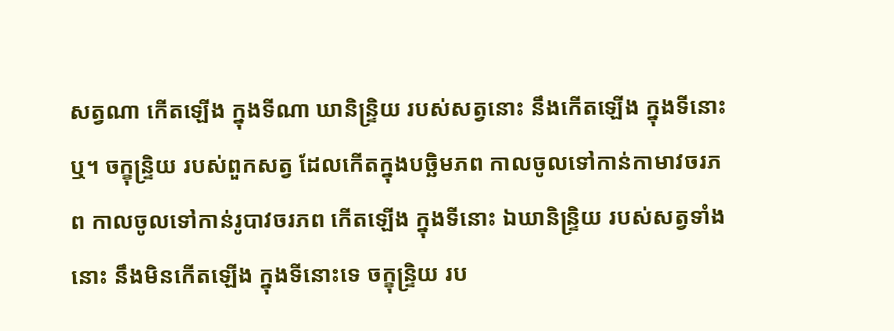សត្វណា កើតឡើង ក្នុងទីណា ឃានិន្ទ្រិយ របស់សត្វនោះ នឹងកើតឡើង ក្នុងទីនោះឬ។ ចក្ខុន្ទ្រិយ របស់ពួកសត្វ ដែលកើតក្នុងបច្ឆិមភព កាលចូលទៅកាន់កាមាវចរភព កាលចូលទៅកាន់រូបាវចរភព កើតឡើង ក្នុងទីនោះ ឯឃានិន្ទ្រិយ របស់សត្វទាំងនោះ នឹងមិនកើតឡើង ក្នុងទីនោះទេ ចក្ខុន្ទ្រិយ រប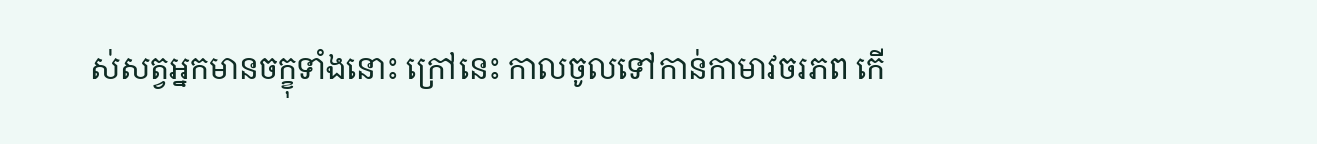ស់សត្វអ្នកមានចក្ខុទាំងនោះ ក្រៅនេះ កាលចូលទៅកាន់កាមាវចរភព កើ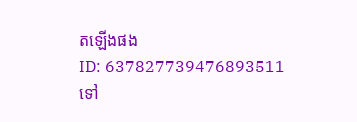តឡើងផង
ID: 637827739476893511
ទៅ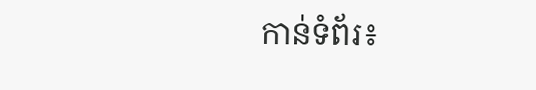កាន់ទំព័រ៖